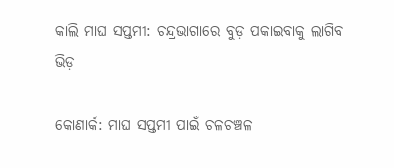କାଲି ମାଘ ସପ୍ତମୀ: ଚନ୍ଦ୍ରଭାଗାରେ ବୁଡ଼ ପକାଇବାକୁ ଲାଗିବ ଭିଡ଼

କୋଣାର୍କ: ମାଘ ସପ୍ତମୀ ପାଇଁ ଚଳଚଞ୍ଚଳ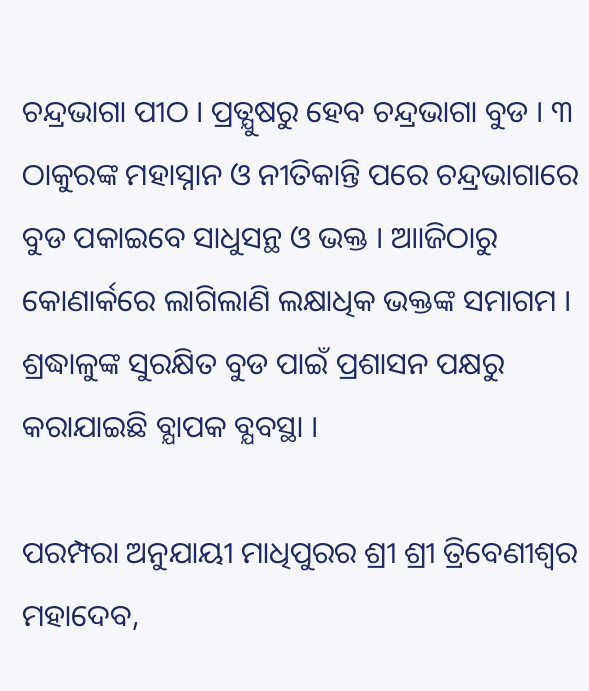ଚନ୍ଦ୍ରଭାଗା ପୀଠ । ପ୍ରତ୍ଯୁଷରୁ ହେବ ଚନ୍ଦ୍ରଭାଗା ବୁଡ । ୩ ଠାକୁରଙ୍କ ମହାସ୍ନାନ ଓ ନୀତିକାନ୍ତି ପରେ ଚନ୍ଦ୍ରଭାଗାରେ ବୁଡ ପକାଇବେ ସାଧୁସନ୍ଥ ଓ ଭକ୍ତ । ଆାଜିଠାରୁ କୋଣାର୍କରେ ଲାଗିଲାଣି ଲକ୍ଷାଧିକ ଭକ୍ତଙ୍କ ସମାଗମ । ଶ୍ରଦ୍ଧାଳୁଙ୍କ ସୁରକ୍ଷିତ ବୁଡ ପାଇଁ ପ୍ରଶାସନ ପକ୍ଷରୁ କରାଯାଇଛି ବ୍ଯାପକ ବ୍ଯବସ୍ଥା ।

ପରମ୍ପରା ଅନୁଯାୟୀ ମାଧିପୁରର ଶ୍ରୀ ଶ୍ରୀ ତ୍ରିବେଣୀଶ୍ଵର ମହାଦେବ,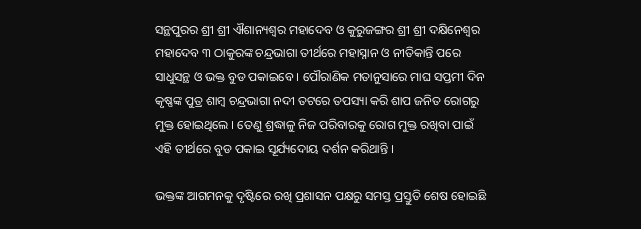ସନ୍ଥପୁରର ଶ୍ରୀ ଶ୍ରୀ ଐଶାନ୍ୟଶ୍ଵର ମହାଦେବ ଓ କୁରୁଜଙ୍ଗର ଶ୍ରୀ ଶ୍ରୀ ଦକ୍ଷିନେଶ୍ବର ମହାଦେବ ୩ ଠାକୁରଙ୍କ ଚନ୍ଦ୍ରଭାଗା ତୀର୍ଥରେ ମହାସ୍ନାନ ଓ ନୀତିକାନ୍ତି ପରେ ସାଧୁସନ୍ଥ ଓ ଭକ୍ତ ବୁଡ ପକାଇବେ । ପୌରାଣିକ ମତାନୁସାରେ ମାଘ ସପ୍ତମୀ ଦିନ କୃଷ୍ଣଙ୍କ ପୁତ୍ର ଶାମ୍ବ ଚନ୍ଦ୍ରଭାଗା ନଦୀ ତଟରେ ତପସ୍ୟା କରି ଶାପ ଜନିତ ରୋଗରୁ ମୁକ୍ତ ହୋଇଥିଲେ । ତେଣୁ ଶ୍ରଦ୍ଧାଳୁ ନିଜ ପରିବାରକୁ ରୋଗ ମୁକ୍ତ ରଖିବା ପାଇଁ ଏହି ତୀର୍ଥରେ ବୁଡ ପକାଇ ସୂର୍ଯ୍ୟଦୋୟ ଦର୍ଶନ କରିଥାନ୍ତି ।

ଭକ୍ତଙ୍କ ଆଗମନକୁ ଦୃଷ୍ଟିରେ ରଖି ପ୍ରଶାସନ ପକ୍ଷରୁ ସମସ୍ତ ପ୍ରସ୍ତୁତି ଶେଷ ହୋଇଛି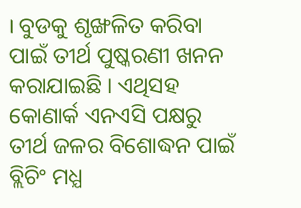। ବୁଡକୁ ଶୃଙ୍ଖଳିତ କରିବା ପାଇଁ ତୀର୍ଥ ପୁଷ୍କରଣୀ ଖନନ କରାଯାଇଛି । ଏଥିସହ କୋଣାର୍କ ଏନଏସି ପକ୍ଷରୁ ତୀର୍ଥ ଜଳର ବିଶୋଦ୍ଧନ ପାଇଁ ବ୍ଲିଚିଂ ମଧ୍ଯ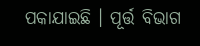ପକାଯାଇଛି । ପୂର୍ତ୍ତ ବିଭାଗ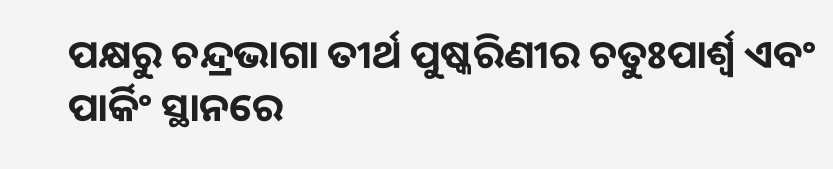ପକ୍ଷରୁ ଚନ୍ଦ୍ରଭାଗା ତୀର୍ଥ ପୁଷ୍କରିଣୀର ଚତୁଃପାର୍ଶ୍ଵ ଏବଂ ପାର୍କିଂ ସ୍ଥାନରେ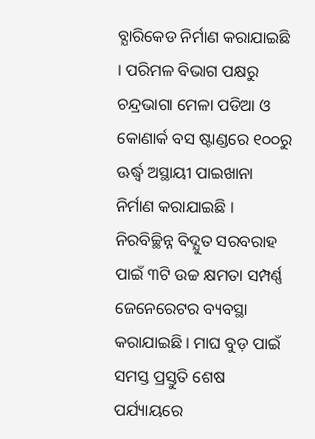ବ୍ଯାରିକେଡ ନିର୍ମାଣ କରାଯାଇଛି । ପରିମଳ ବିଭାଗ ପକ୍ଷରୁ ଚନ୍ଦ୍ରଭାଗା ମେଳା ପଡିଆ ଓ କୋଣାର୍କ ବସ ଷ୍ଟାଣ୍ଡରେ ୧୦୦ରୁ ଊର୍ଦ୍ଧ୍ଵ ଅସ୍ଥାୟୀ ପାଇଖାନା ନିର୍ମାଣ କରାଯାଇଛି । ନିରବିଚ୍ଛିନ୍ନ ବିଦ୍ଯୁତ ସରବରାହ ପାଇଁ ୩ଟି ଉଚ୍ଚ କ୍ଷମତା ସମ୍ପର୍ଣ୍ଣ ଜେନେରେଟର ବ୍ୟବସ୍ଥା କରାଯାଇଛି । ମାଘ ବୁଡ଼ ପାଇଁ ସମସ୍ତ ପ୍ରସ୍ତୁତି ଶେଷ ପର୍ଯ୍ୟାୟରେ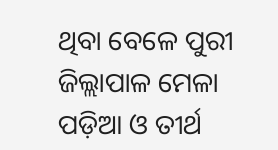ଥିବା ବେଳେ ପୁରୀ ଜିଲ୍ଲାପାଳ ମେଳା ପଡ଼ିଆ ଓ ତୀର୍ଥ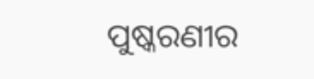ପୁଷ୍କରଣୀର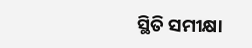ସ୍ଥିତି ସମୀକ୍ଷା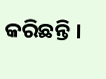କରିଛନ୍ତି ।